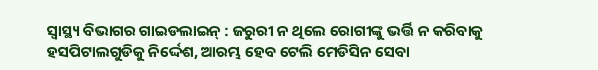ସ୍ୱାସ୍ଥ୍ୟ ବିଭାଗର ଗାଇଡଲାଇନ୍ : ଜରୁରୀ ନ ଥିଲେ ରୋଗୀଙ୍କୁ ଭର୍ତ୍ତି ନ କରିବାକୁ ହସପିଟାଲଗୁଡିକୁ ନିର୍ଦ୍ଦେଶ, ଆରମ୍ଭ ହେବ ଟେଲି ମେଡିସିନ ସେବା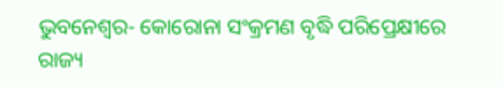ଭୁବନେଶ୍ୱର- କୋରୋନା ସଂକ୍ରମଣ ବୃଦ୍ଧି ପରିପ୍ରେକ୍ଷୀରେ ରାଜ୍ୟ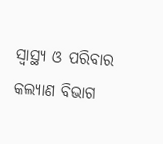ସ୍ୱାସ୍ଥ୍ୟ ଓ ପରିବାର କଲ୍ୟାଣ ବିଭାଗ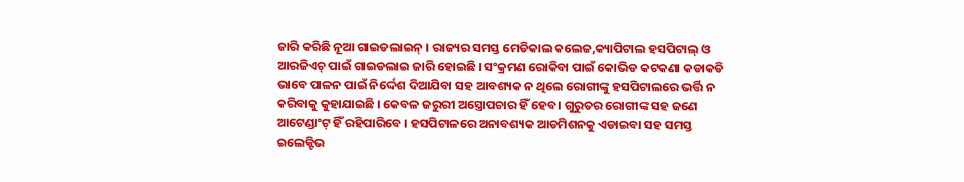ଜାରି କରିଛି ନୂଆ ଗାଇଡଲାଇନ୍ । ରାଜ୍ୟର ସମସ୍ତ ମେଡିକାଲ କଲେଜ,କ୍ୟାପିଟାଲ ହସପିଟାଲ୍ ଓ ଆରଜିଏଚ୍ ପାଇଁ ଗାଇଡଲାଇ ଜାରି ହୋଇଛି । ସଂକ୍ରମଣ ରୋକିବା ପାଇଁ କୋଭିଡ କଟକଣା କଡାକଡି ଭାବେ ପାଳନ ପାଇଁ ନିର୍ଦ୍ଦେଶ ଦିଆଯିବା ସହ ଆବଶ୍ୟକ ନ ଥିଲେ ରୋଗୀଙ୍କୁ ହସପିଟାଲରେ ଭର୍ତ୍ତି ନ କରିବାକୁ କୁହାଯାଇଛି । କେବଳ ଜରୁରୀ ଅସ୍ତ୍ରୋପଚାର ହିଁ ହେବ । ଗୁରୁତର ରୋଗୀଙ୍କ ସହ ଜଣେ ଆଟେଣ୍ଡାଂଟ୍ ହିଁ ରହିପାରିବେ । ହସପିଟାଳରେ ଅନାବଶ୍ୟକ ଆଡମିଶନକୁ ଏଡାଇବା ସହ ସମସ୍ତ ଇଲେକ୍ଟିଭ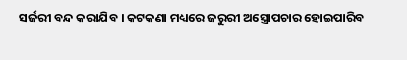ସର୍ଜରୀ ବନ୍ଦ କରାଯିବ । କଟକଣା ମଧ୍ୟରେ ଜରୁରୀ ଅସ୍ତ୍ରୋପଚାର ହୋଇପାରିବ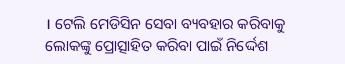। ଟେଲି ମେଡିସିନ ସେବା ବ୍ୟବହାର କରିବାକୁ ଲୋକଙ୍କୁ ପ୍ରୋତ୍ସାହିତ କରିବା ପାଇଁ ନିର୍ଦ୍ଦେଶ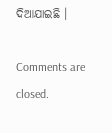ଦିଆଯାଇଛି ।

Comments are closed.